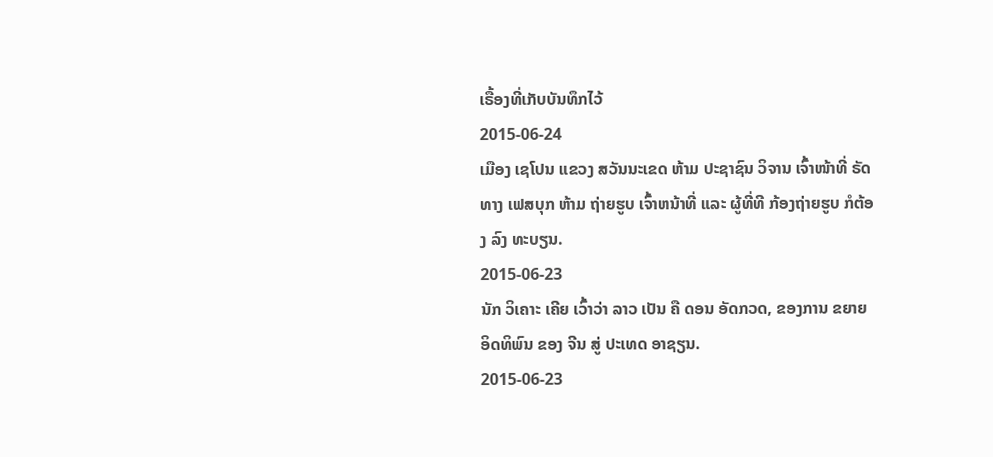ເຣື້ອງທີ່ເກັບບັນທຶກໄວ້
2015-06-24
ເມືອງ ເຊໂປນ ແຂວງ ສວັນນະເຂດ ຫ້າມ ປະຊາຊົນ ວິຈານ ເຈົ້າໜ້າທີ່ ຣັດ ທາງ ເຟສບຸກ ຫ້າມ ຖ່າຍຮູບ ເຈົ້າຫນ້າທີ່ ແລະ ຜູ້ທີ່ທີ ກ້ອງຖ່າຍຮູບ ກໍຕ້ອງ ລົງ ທະບຽນ.
2015-06-23
ນັກ ວິເຄາະ ເຄີຍ ເວົ້າວ່າ ລາວ ເປັນ ຄື ດອນ ອັດກວດ, ຂອງການ ຂຍາຍ ອິດທິພົນ ຂອງ ຈີນ ສູ່ ປະເທດ ອາຊຽນ.
2015-06-23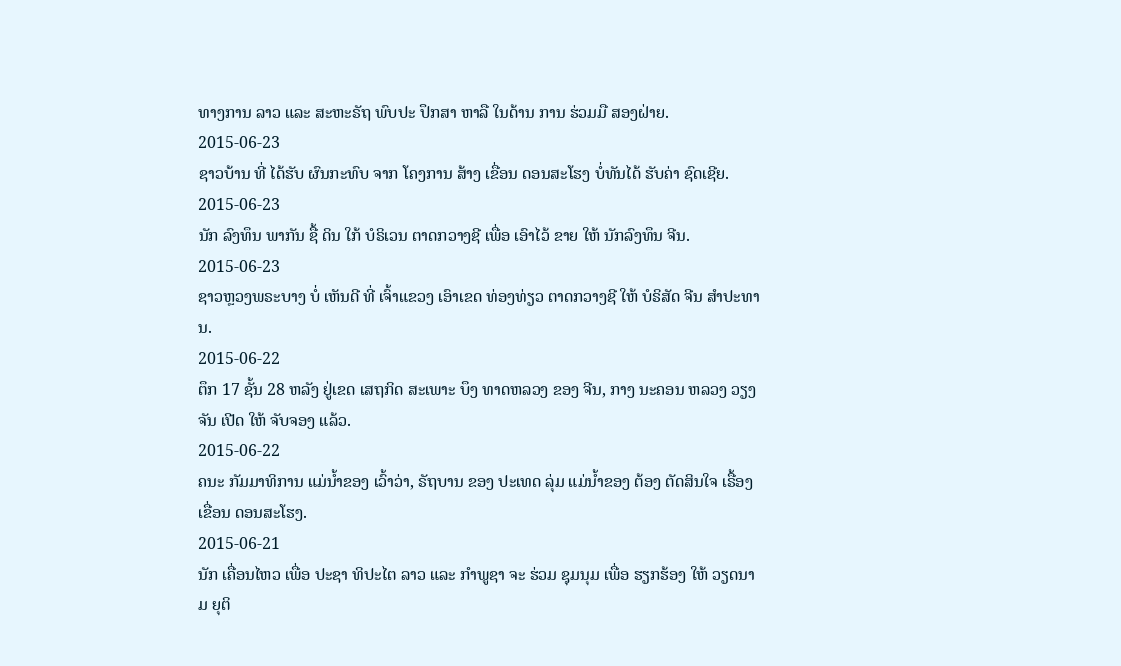ທາງການ ລາວ ແລະ ສະຫະຣັຖ ພົບປະ ປຶກສາ ຫາລື ໃນດ້ານ ການ ຮ່ວມມື ສອງຝ່າຍ.
2015-06-23
ຊາວບ້ານ ທີ່ ໄດ້ຮັບ ຜົນກະທົບ ຈາກ ໂຄງການ ສ້າງ ເຂື່ອນ ດອນສະໂຮງ ບໍ່ທັນໄດ້ ຮັບຄ່າ ຊົດເຊີຍ.
2015-06-23
ນັກ ລົງທຶນ ພາກັນ ຊື້ ດິນ ໃກ້ ບໍຣິເວນ ຕາດກວາງຊີ ເພື່ອ ເອົາໄວ້ ຂາຍ ໃຫ້ ນັກລົງທຶນ ຈີນ.
2015-06-23
ຊາວຫຼວງພຣະບາງ ບໍ່ ເຫັນດີ ທີ່ ເຈົ້າແຂວງ ເອົາເຂດ ທ່ອງທ່ຽວ ຕາດກວາງຊີ ໃຫ້ ບໍຣິສັດ ຈີນ ສຳປະທານ.
2015-06-22
ຕຶກ 17 ຊັ້ນ 28 ຫລັງ ຢູ່ເຂດ ເສຖກິດ ສະເພາະ ບຶງ ທາດຫລວງ ຂອງ ຈີນ, ກາງ ນະຄອນ ຫລວງ ວຽງຈັນ ເປີດ ໃຫ້ ຈັບຈອງ ແລ້ວ.
2015-06-22
ຄນະ ກັມມາທິການ ແມ່ນ້ຳຂອງ ເວົ້າວ່າ, ຣັຖບານ ຂອງ ປະເທດ ລຸ່ມ ແມ່ນ້ຳຂອງ ຕ້ອງ ຕັດສິນໃຈ ເຣື້ອງ ເຂື່ອນ ດອນສະໂຮງ.
2015-06-21
ນັກ ເຄື່ອນໄຫວ ເພື່ອ ປະຊາ ທິປະໄຕ ລາວ ແລະ ກຳພູຊາ ຈະ ຮ່ວມ ຊຸມນຸມ ເພື່ອ ຮຽກຮ້ອງ ໃຫ້ ວຽດນາມ ຍຸຕິ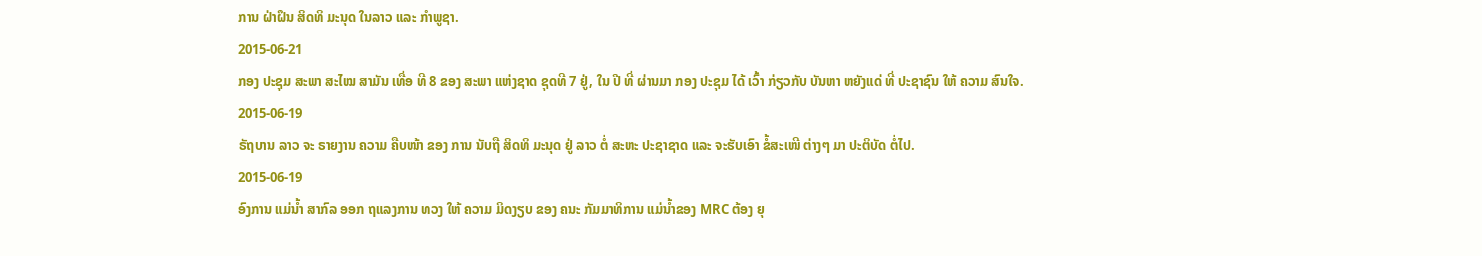ການ ຝ່າຝຶນ ສິດທິ ມະນຸດ ໃນລາວ ແລະ ກຳພູຊາ.
2015-06-21
ກອງ ປະຊຸມ ສະພາ ສະໄໝ ສາມັນ ເທື່ອ ທີ 8 ຂອງ ສະພາ ແຫ່ງຊາດ ຊຸດທີ 7 ຢູ່, ໃນ ປີ ທີ່ ຜ່ານມາ ກອງ ປະຊຸມ ໄດ້ ເວົ້າ ກ່ຽວກັບ ບັນຫາ ຫຍັງແດ່ ທີ່ ປະຊາຊົນ ໃຫ້ ຄວາມ ສົນໃຈ.
2015-06-19
ຣັຖບານ ລາວ ຈະ ຣາຍງານ ຄວາມ ຄືບໜ້າ ຂອງ ການ ນັບຖື ສິດທິ ມະນຸດ ຢູ່ ລາວ ຕໍ່ ສະຫະ ປະຊາຊາດ ແລະ ຈະຮັບເອົາ ຂໍ້ສະເໜີ ຕ່າງໆ ມາ ປະຕິບັດ ຕໍ່ໄປ.
2015-06-19
ອົງການ ແມ່ນໍ້າ ສາກົລ ອອກ ຖແລງການ ທວງ ໃຫ້ ຄວາມ ມິດງຽບ ຂອງ ຄນະ ກັມມາທິການ ແມ່ນໍ້າຂອງ MRC ຕ້ອງ ຍຸ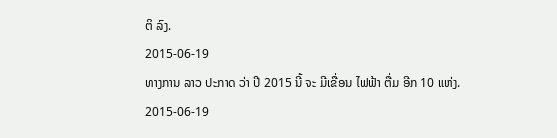ຕິ ລົງ.
2015-06-19
ທາງການ ລາວ ປະກາດ ວ່າ ປີ 2015 ນີ້ ຈະ ມີເຂື່ອນ ໄຟຟ້າ ຕື່ມ ອີກ 10 ແຫ່ງ.
2015-06-19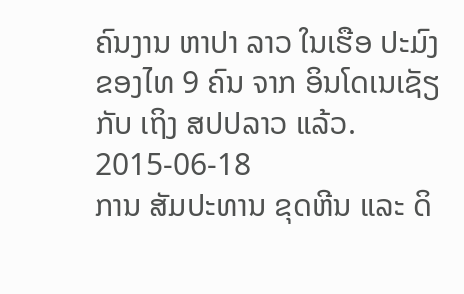ຄົນງານ ຫາປາ ລາວ ໃນເຮືອ ປະມົງ ຂອງໄທ 9 ຄົນ ຈາກ ອິນໂດເນເຊັຽ ກັບ ເຖິງ ສປປລາວ ແລ້ວ.
2015-06-18
ການ ສັມປະທານ ຂຸດຫີນ ແລະ ດິ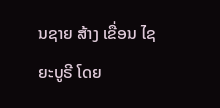ນຊາຍ ສ້າງ ເຂື່ອນ ໄຊຍະບູຣີ ໂດຍ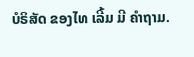ບໍຣິສັດ ຂອງໄທ ເລີ້ມ ມີ ຄຳຖາມ.